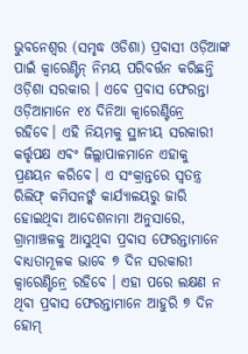ଭୁବନେଶ୍ୱର (ସମୃଦ୍ଧ ଓଡିଶା) ପ୍ରବାସୀ ଓଡ଼ିଆଙ୍କ ପାଇଁ କ୍ବାରେଣ୍ଟିନ୍ ନିମୟ ପରିବର୍ତ୍ତନ କରିଛନ୍ତି ଓଡ଼ିଶା ସରକାର । ଏବେ ପ୍ରବାସ ଫେରନ୍ତା ଓଡ଼ିଆମାନେ ୧୪ ଦିନିଆ କ୍ବାରେଣ୍ଟିନ୍ରେ ରହିବେ। ଏହି ନିୟମକୁ ସ୍ଥାନୀୟ ସରକାରୀ କର୍ତ୍ତୃପକ୍ଷ ଏବଂ ଜିଲ୍ଲାପାଳମାନେ ଏହାକୁ ପ୍ରଣୟନ କରିବେ। ଏ ସଂକ୍ରାନ୍ତରେ ସ୍ବତନ୍ତ୍ର ରିଲିଫ୍ କମିସନର୍ଙ୍କ କାର୍ଯ୍ୟାଳୟରୁ ଜାରି ହୋଇଥିବା ଆଦେଶନାମା ଅନୁସାରେ, ଗ୍ରାମାଞ୍ଚଳକୁ ଆସୁଥିବା ପ୍ରବାସ ଫେରନ୍ତାମାନେ ବାଧ୍ୟତାମୂଳକ ଭାବେ ୭ ଦିନ ସରକାରୀ କ୍ବାରେଣ୍ଟିନ୍ରେ ରହିବେ । ଏହା ପରେ ଲକ୍ଷଣ ନ ଥିବା ପ୍ରବାସ ଫେରନ୍ତାମାନେ ଆହୁରି ୭ ଦିନ ହୋମ୍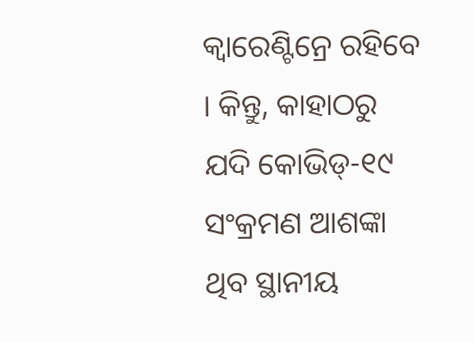କ୍ବାରେଣ୍ଟିନ୍ରେ ରହିବେ । କିନ୍ତୁ, କାହାଠରୁ ଯଦି କୋଭିଡ୍-୧୯ ସଂକ୍ରମଣ ଆଶଙ୍କା ଥିବ ସ୍ଥାନୀୟ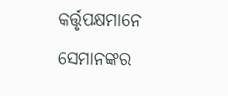କର୍ତ୍ତୃପକ୍ଷମାନେ ସେମାନଙ୍କର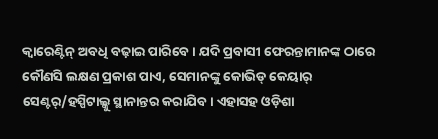କ୍ବାରେଣ୍ଟିନ୍ ଅବଧି ବଢ଼ାଇ ପାରିବେ । ଯଦି ପ୍ରବାସୀ ଫେରନ୍ତାମାନଙ୍କ ଠାରେ କୌଣସି ଲକ୍ଷଣ ପ୍ରକାଶ ପାଏ, ସେମାନଙ୍କୁ କୋଭିଡ୍ କେୟାର୍ ସେଣ୍ଟର୍/ହସ୍ପିଟାଲ୍କୁ ସ୍ଥାନାନ୍ତର କରାଯିବ । ଏହାସହ ଓଡ଼ିଶା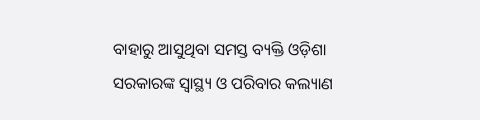ବାହାରୁ ଆସୁଥିବା ସମସ୍ତ ବ୍ୟକ୍ତି ଓଡ଼ିଶା ସରକାରଙ୍କ ସ୍ବାସ୍ଥ୍ୟ ଓ ପରିବାର କଲ୍ୟାଣ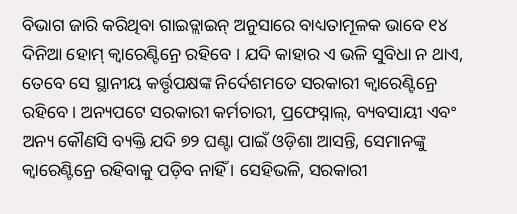ବିଭାଗ ଜାରି କରିଥିବା ଗାଇଡ୍ଲାଇନ୍ ଅନୁସାରେ ବାଧ୍ୟତାମୂଳକ ଭାବେ ୧୪ ଦିନିଆ ହୋମ୍ କ୍ବାରେଣ୍ଟିନ୍ରେ ରହିବେ । ଯଦି କାହାର ଏ ଭଳି ସୁବିଧା ନ ଥାଏ, ତେବେ ସେ ସ୍ଥାନୀୟ କର୍ତ୍ତୃପକ୍ଷଙ୍କ ନିର୍ଦେଶମତେ ସରକାରୀ କ୍ବାରେଣ୍ଟିନ୍ରେ ରହିବେ । ଅନ୍ୟପଟେ ସରକାରୀ କର୍ମଚାରୀ, ପ୍ରଫେସ୍ନାଲ୍, ବ୍ୟବସାୟୀ ଏବଂ ଅନ୍ୟ କୌଣସି ବ୍ୟକ୍ତି ଯଦି ୭୨ ଘଣ୍ଟା ପାଇଁ ଓଡ଼ିଶା ଆସନ୍ତି, ସେମାନଙ୍କୁ କ୍ବାରେଣ୍ଟିନ୍ରେ ରହିବାକୁ ପଡ଼ିବ ନାହିଁ । ସେହିଭଳି, ସରକାରୀ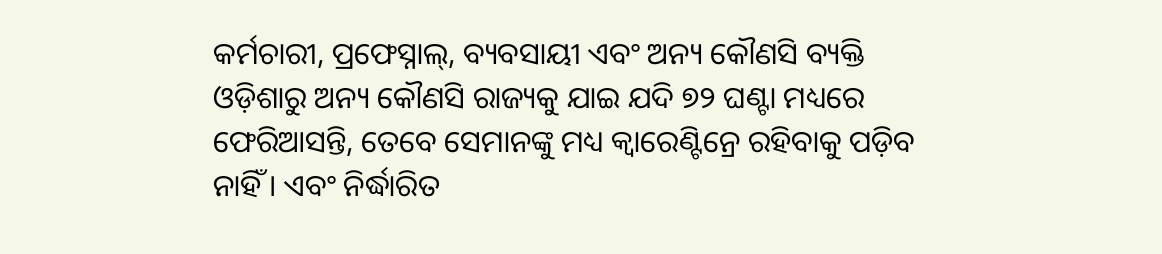କର୍ମଚାରୀ, ପ୍ରଫେସ୍ନାଲ୍, ବ୍ୟବସାୟୀ ଏବଂ ଅନ୍ୟ କୌଣସି ବ୍ୟକ୍ତି ଓଡ଼ିଶାରୁ ଅନ୍ୟ କୌଣସି ରାଜ୍ୟକୁ ଯାଇ ଯଦି ୭୨ ଘଣ୍ଟା ମଧ୍ୟରେ ଫେରିଆସନ୍ତି, ତେବେ ସେମାନଙ୍କୁ ମଧ୍ୟ କ୍ବାରେଣ୍ଟିନ୍ରେ ରହିବାକୁ ପଡ଼ିବ ନାହିଁ । ଏବଂ ନିର୍ଦ୍ଧାରିତ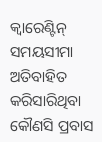କ୍ବାରେଣ୍ଟିନ୍ ସମୟସୀମା ଅତିବାହିତ କରିସାରିଥିବା କୌଣସି ପ୍ରବାସ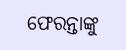ଫେରନ୍ତାଙ୍କୁ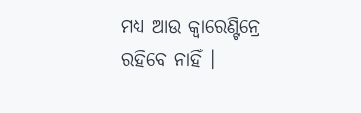ମଧ୍ୟ ଆଉ କ୍ବାରେଣ୍ଟିନ୍ରେ ରହିବେ ନାହିଁ ।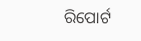ରିପୋର୍ଟ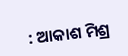: ଆକାଶ ମିଶ୍ର